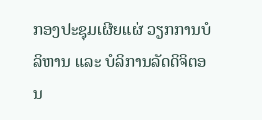ກອງປະຊຸມເຜີຍແຜ່ ວຽກການບໍລິຫານ ແລະ ບໍລິການລັດດິຈິຕອນ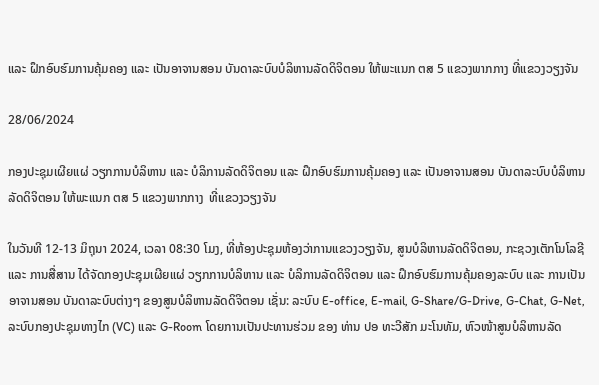ແລະ ຝຶກອົບຮົມການຄຸ້ມຄອງ ແລະ ເປັນອາຈານສອນ ບັນດາລະບົບບໍລິຫານລັດດິຈິຕອນ ໃຫ້ພະແນກ ຕສ 5 ແຂວງພາກກາງ ທີ່ແຂວງວຽງຈັນ

28/06/2024

ກອງປະຊຸມເຜີຍແຜ່ ວຽກການບໍລິຫານ ແລະ ບໍລິການລັດດິຈິຕອນ ແລະ ຝຶກອົບຮົມການຄຸ້ມຄອງ ແລະ ເປັນອາຈານສອນ ບັນດາລະບົບບໍລິຫານລັດດິຈິຕອນ ໃຫ້ພະແນກ ຕສ 5 ແຂວງພາກກາງ  ທີ່ແຂວງວຽງຈັນ

ໃນວັນທີ 12-13 ມິຖຸນາ 2024, ເວລາ 08:30 ໂມງ, ທີ່ຫ້ອງປະຊຸມຫ້ອງວ່າການແຂວງວຽງຈັນ, ສູນບໍລິຫານລັດດິຈິຕອນ, ກະຊວງເຕັກໂນໂລຊີ ແລະ ການສື່ສານ ໄດ້ຈັດກອງປະຊຸມເຜີຍແຜ່ ວຽກການບໍລິຫານ ແລະ ບໍລິການລັດດິຈິຕອນ ແລະ ຝຶກອົບຮົມການຄຸ້ມຄອງລະບົບ ແລະ ການເປັນອາຈານສອນ ບັນດາລະບົບຕ່າງໆ ຂອງສູນບໍລິຫານລັດດິຈິຕອນ ເຊັ່ນ: ລະບົບ E-office, E-mail, G-Share/G-Drive, G-Chat, G-Net, ລະບົບກອງປະຊຸມທາງໄກ (VC) ແລະ G-Room ໂດຍການເປັນປະທານຮ່ວມ ຂອງ ທ່ານ ປອ ທະວີສັກ ມະໂນທັມ, ຫົວໜ້າສູນບໍລິຫານລັດ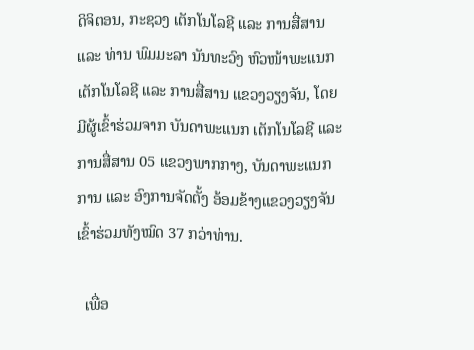ດິຈິຕອນ, ກະຊວງ ເຕັກໂນໂລຊີ ແລະ ການສື່ສານ ແລະ ທ່ານ ພົມມະລາ ນັນທະວົງ ຫົວໜ້າພະແນກເຕັກໂນໂລຊີ ແລະ ການສື່ສານ ແຂວງວຽງຈັນ, ໂດຍມີຜູ້ເຂົ້າຮ່ວມຈາກ ບັນດາພະແນກ ເຕັກໂນໂລຊີ ແລະ ການສື່ສານ 05 ແຂວງພາກກາງ, ບັນດາພະແນກການ ແລະ ອົງການຈັດຕັ້ງ ອ້ອມຂ້າງແຂວງວຽງຈັນ ເຂົ້າຮ່ວມທັງໝົດ 37 ກວ່າທ່ານ.

  ເພື່ອ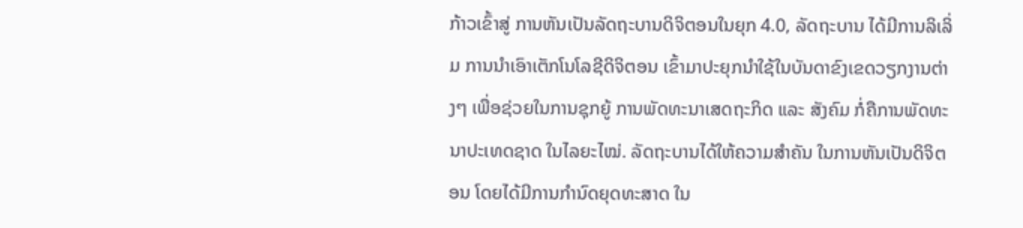ກ້າວເຂົ້າສູ່ ການຫັນເປັນລັດຖະບານດິຈິຕອນໃນຍຸກ 4.0, ລັດຖະບານ ໄດ້ມີການລິເລິ່ມ ການນໍາເອົາເຕັກໂນໂລຊີດິຈິຕອນ ເຂົ້າມາປະຍຸກນໍາໃຊ້ໃນບັນດາຂົງເຂດວຽກງານຕ່າງໆ ເພື່ອຊ່ວຍໃນການຊຸກຍູ້ ການພັດທະນາເສດຖະກິດ ແລະ ສັງຄົມ ກໍ່ຄືການພັດທະນາປະເທດຊາດ ໃນໄລຍະໄໝ່. ລັດຖະບານໄດ້ໃຫ້ຄວາມສໍາຄັນ ໃນການຫັນເປັນດິຈິຕອນ ໂດຍໄດ້ມີການກຳນົດຍຸດທະສາດ ໃນ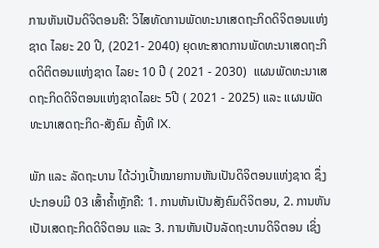ການຫັນເປັນດິຈິຕອນຄື: ວິໄສທັດການພັດທະນາເສດຖະກິດດິຈິຕອນແຫ່ງຊາດ ໄລຍະ 20 ປີ, (2021- 2040) ຍຸດທະສາດການພັດທະນາເສດຖະກິດດິຕິຕອນແຫ່ງຊາດ ໄລຍະ 10 ປີ ( 2021 - 2030)  ແຜນພັດທະນາເສດຖະກິດດິຈິຕອນແຫ່ງຊາດໄລຍະ 5ປີ ( 2021 - 2025) ແລະ ແຜນພັດທະນາເສດຖະກິດ-ສັງຄົມ ຄັ້ງທີ IX.

ພັກ ແລະ ລັດຖະບານ ໄດ້ວ່າງເປົ້າໝາຍການຫັນເປັນດິຈິຕອນແຫ່ງຊາດ ຊຶ່ງປະກອບມີ 03 ເສົ້າຄໍ້າຫຼັກຄື: 1. ການຫັນເປັນສັງຄົມດິຈິຕອນ, 2. ການຫັນເປັນເສດຖະກິດດິຈິຕອນ ແລະ 3. ການຫັນເປັນລັດຖະບານດິຈິຕອນ ເຊິ່ງ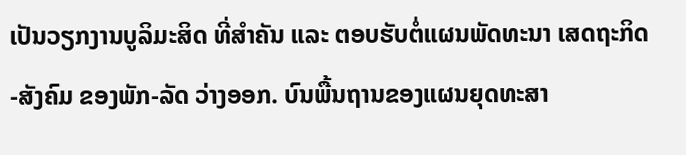ເປັນວຽກງານບູລິມະສິດ ທີ່ສໍາຄັນ ແລະ ຕອບຮັບຕໍ່ແຜນພັດທະນາ ເສດຖະກິດ-ສັງຄົມ ຂອງພັກ-ລັດ ວ່າງອອກ. ບົນພື້ນຖານຂອງແຜນຍຸດທະສາ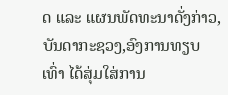ດ ແລະ ແຜນພັດທະນາດັ່ງກ່າວ, ບັນດາກະຊວງ,ອົງການທຽບເທົ່າ ໄດ້ສຸ່ມໃສ່ການ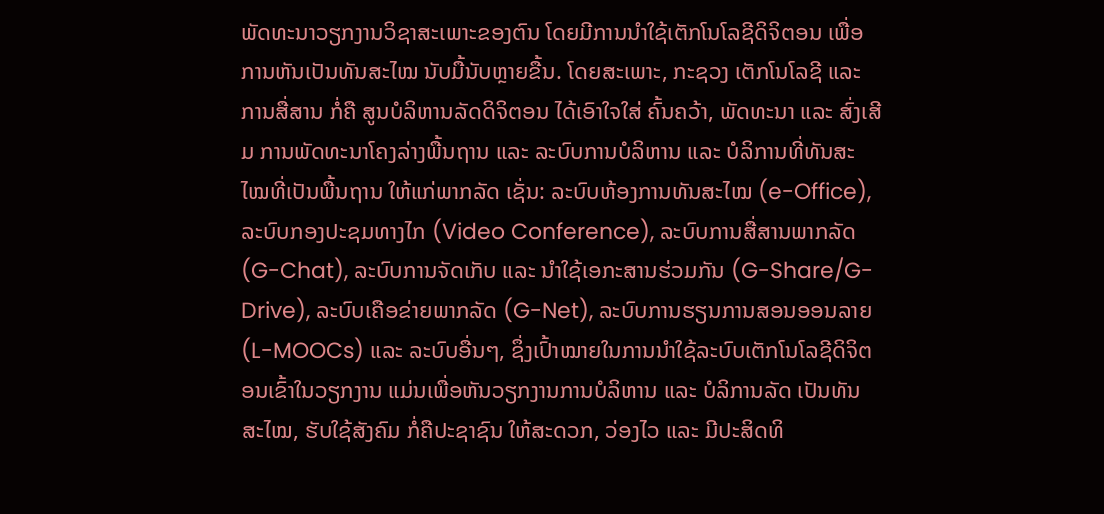ພັດທະນາວຽກງານວິຊາສະເພາະຂອງຕົນ ໂດຍມີການນຳໃຊ້ເຕັກໂນໂລຊີດິຈິຕອນ ເພື່ອການຫັນເປັນທັນສະໄໝ ນັບມື້ນັບຫຼາຍຂື້ນ. ໂດຍສະເພາະ, ກະຊວງ ເຕັກໂນໂລຊີ ແລະ ການສື່ສານ ກໍ່ຄື ສູນບໍລິຫານລັດດິຈິຕອນ ໄດ້ເອົາໃຈໃສ່ ຄົ້ນຄວ້າ, ພັດທະນາ ແລະ ສົ່ງເສີມ ການພັດທະນາໂຄງລ່າງພື້ນຖານ ແລະ ລະບົບການບໍລິຫານ ແລະ ບໍລິການທີ່ທັນສະໄໝທີ່ເປັນພື້ນຖານ ໃຫ້ແກ່ພາກລັດ ເຊັ່ນ: ລະບົບຫ້ອງການທັນສະໄໝ (e-Office), ລະບົບກອງປະຊມທາງໄກ (Video Conference), ລະບົບການສື່ສານພາກລັດ (G-Chat), ລະບົບການຈັດເກັບ ແລະ ນໍາໃຊ້ເອກະສານຮ່ວມກັນ (G-Share/G-Drive), ລະບົບເຄືອຂ່າຍພາກລັດ (G-Net), ລະບົບການຮຽນການສອນອອນລາຍ (L-MOOCs) ແລະ ລະບົບອື່ນໆ, ຊຶ່ງເປົ້າໝາຍໃນການນຳໃຊ້ລະບົບເຕັກໂນໂລຊີດິຈິຕອນເຂົ້າໃນວຽກງານ ແມ່ນເພື່ອຫັນວຽກງານການບໍລິຫານ ແລະ ບໍລິການລັດ ເປັນທັນສະໄໝ, ຮັບໃຊ້ສັງຄົມ ກໍ່ຄືປະຊາຊົນ ໃຫ້ສະດວກ, ວ່ອງໄວ ແລະ ມີປະສິດທິ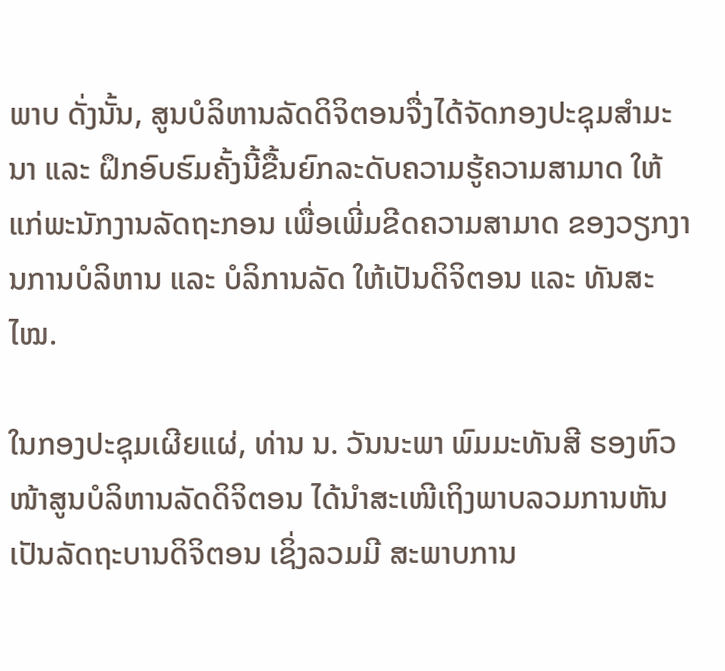ພາບ ດັ່ງນັ້ນ, ສູນບໍລິຫານລັດດິຈິຕອນຈື່ງໄດ້ຈັດກອງປະຊຸມສຳມະນາ ແລະ ຝຶກອົບຮົມຄັ້ງນີ້ຂື້ນຍົກລະດັບຄວາມຮູ້ຄວາມສາມາດ ໃຫ້ແກ່ພະນັກງານລັດຖະກອນ ເພື່ອເພີ່ມຂີດຄວາມສາມາດ ຂອງວຽກງານການບໍລິຫານ ແລະ ບໍລິການລັດ ໃຫ້ເປັນດິຈິຕອນ ແລະ ທັນສະໄໝ.

ໃນກອງປະຊຸມເຜີຍແຜ່, ທ່ານ ນ. ວັນນະພາ ພົມມະທັນສີ ຮອງຫົວໜ້າສູນບໍລິຫານລັດດິຈິຕອນ ໄດ້ນໍາສະເໜີເຖິງພາບລວມການຫັນເປັນລັດຖະບານດິຈິຕອນ ເຊິ່ງລວມມີ ສະພາບການ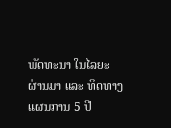ພັດທະນາ ໃນໄລຍະຜ່ານມາ ແລະ ທິດທາງແຜນການ 5 ປີ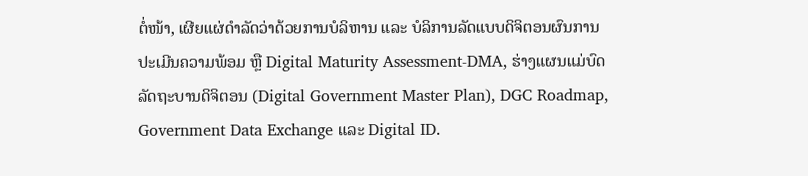ຕໍ່ໜ້າ, ເຜີຍແຜ່ດຳລັດວ່າດ້ວຍການບໍລິຫານ ແລະ ບໍລິການລັດແບບດິຈິຕອນຜົນການປະເມີນຄວາມພ້ອມ ຫຼື Digital Maturity Assessment-DMA, ຮ່າງແຜນແມ່ບົດລັດຖະບານດິຈິຕອນ (Digital Government Master Plan), DGC Roadmap, Government Data Exchange ແລະ Digital ID.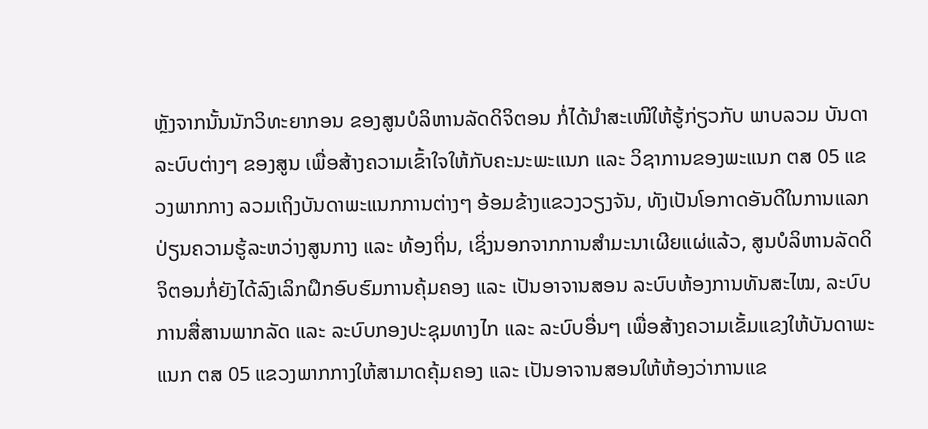ຫຼັງຈາກນັ້ນນັກວິທະຍາກອນ ຂອງສູນບໍລິຫານລັດດິຈິຕອນ ກໍ່ໄດ້ນໍາສະເໜີໃຫ້ຮູ້ກ່ຽວກັບ ພາບລວມ ບັນດາລະບົບຕ່າງໆ ຂອງສູນ ເພື່ອສ້າງຄວາມເຂົ້າໃຈໃຫ້ກັບຄະນະພະແນກ ແລະ ວິຊາການຂອງພະແນກ ຕສ 05 ແຂວງພາກກາງ ລວມເຖິງບັນດາພະແນກການຕ່າງໆ ອ້ອມຂ້າງແຂວງວຽງຈັນ, ທັງເປັນໂອກາດອັນດີໃນການແລກປ່ຽນຄວາມຮູ້ລະຫວ່າງສູນກາງ ແລະ ທ້ອງຖິ່ນ, ເຊິ່ງນອກຈາກການສຳມະນາເຜີຍແຜ່ແລ້ວ, ສູນບໍລິຫານລັດດິຈິຕອນກໍ່ຍັງໄດ້ລົງເລິກຝຶກອົບຮົມການຄຸ້ມຄອງ ແລະ ເປັນອາຈານສອນ ລະບົບຫ້ອງການທັນສະໄໝ, ລະບົບການສື່ສານພາກລັດ ແລະ ລະບົບກອງປະຊຸມທາງໄກ ແລະ ລະບົບອື່ນໆ ເພື່ອສ້າງຄວາມເຂັ້ມແຂງໃຫ້ບັນດາພະແນກ ຕສ 05 ແຂວງພາກກາງໃຫ້ສາມາດຄຸ້ມຄອງ ແລະ ເປັນອາຈານສອນໃຫ້ຫ້ອງວ່າການແຂ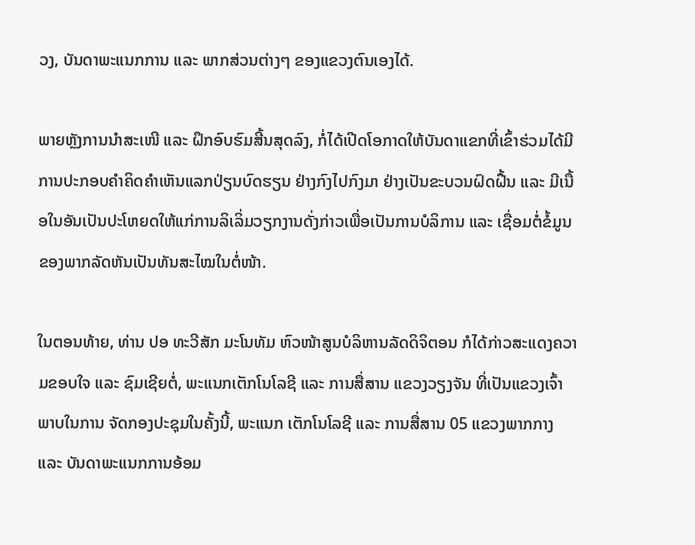ວງ, ບັນດາພະແນກການ ແລະ ພາກສ່ວນຕ່າງໆ ຂອງແຂວງຕົນເອງໄດ້.

ພາຍຫຼັງການນຳສະເໜີ ແລະ ຝຶກອົບຮົມສີ້ນສຸດລົງ, ກໍ່ໄດ້ເປີດໂອກາດໃຫ້ບັນດາແຂກທີ່ເຂົ້າຮ່ວມໄດ້ມີການປະກອບຄໍາຄິດຄໍາເຫັນແລກປ່ຽນບົດຮຽນ ຢ່າງກົງໄປກົງມາ ຢ່າງເປັນຂະບວນຝົດຝື້ນ ແລະ ມີເນື້ອໃນອັນເປັນປະໂຫຍດໃຫ້ແກ່ການລິເລິ່ມວຽກງານດັ່ງກ່າວເພື່ອເປັນການບໍລິການ ແລະ ເຊື່ອມຕໍ່ຂໍ້ມູນຂອງພາກລັດຫັນເປັນທັນສະໄໝໃນຕໍ່ໜ້າ.

ໃນຕອນທ້າຍ, ທ່ານ ປອ ທະວີສັກ ມະໂນທັມ ຫົວໜ້າສູນບໍລິຫານລັດດິຈິຕອນ ກໍໄດ້ກ່າວສະແດງຄວາມຂອບໃຈ ແລະ ຊົມເຊີຍຕໍ່, ພະແນກເຕັກໂນໂລຊີ ແລະ ການສື່ສານ ແຂວງວຽງຈັນ ທີ່ເປັນແຂວງເຈົ້າພາບໃນການ ຈັດກອງປະຊຸມໃນຄັ້ງນີ້, ພະແນກ ເຕັກໂນໂລຊີ ແລະ ການສື່ສານ 05 ແຂວງພາກກາງ ແລະ ບັນດາພະແນກການອ້ອມ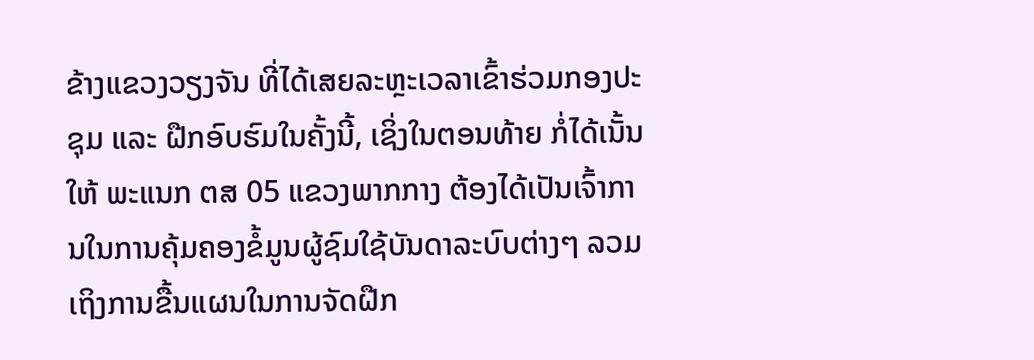ຂ້າງແຂວງວຽງຈັນ ທີ່ໄດ້ເສຍລະຫຼະເວລາເຂົ້າຮ່ວມກອງປະຊຸມ ແລະ ຝືກອົບຮົມໃນຄັ້ງນີ້, ເຊິ່ງໃນຕອນທ້າຍ ກໍ່ໄດ້ເນັ້ນໃຫ້ ພະແນກ ຕສ 05 ແຂວງພາກກາງ ຕ້ອງໄດ້ເປັນເຈົ້າການໃນການຄຸ້ມຄອງຂໍ້ມູນຜູ້ຊົມໃຊ້ບັນດາລະບົບຕ່າງໆ ລວມເຖິງການຂື້ນແຜນໃນການຈັດຝືກ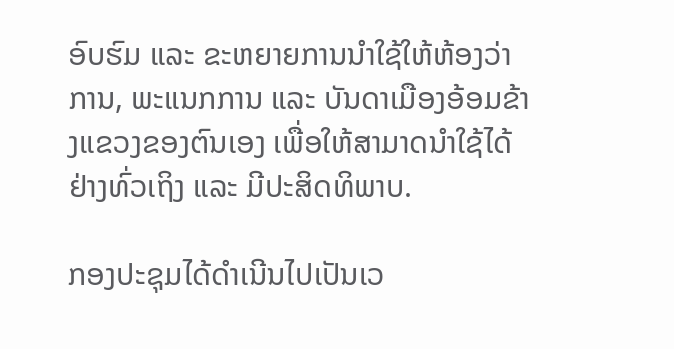ອົບຮົມ ແລະ ຂະຫຍາຍການນຳໃຊ້ໃຫ້ຫ້ອງວ່າການ, ພະແນກການ ແລະ ບັນດາເມືອງອ້ອມຂ້າງແຂວງຂອງຕົນເອງ ເພື່ອໃຫ້ສາມາດນຳໃຊ້ໄດ້ຢ່າງທົ່ວເຖິງ ແລະ ມີປະສິດທິພາບ.

ກອງປະຊຸມໄດ້ດຳເນີນໄປເປັນເວ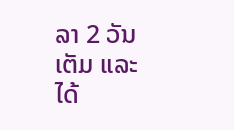ລາ 2 ວັນເຕັມ ແລະ ໄດ້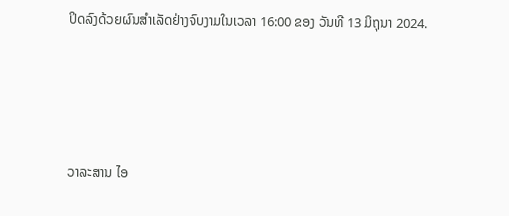ປິດລົງດ້ວຍຜົນສໍາເລັດຢ່າງຈົບງາມໃນເວລາ 16:00 ຂອງ ວັນທີ 13 ມິຖຸນາ 2024.





ວາລະສານ ໄອ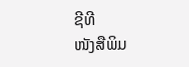ຊີທີ
ໜັງສືພິມ